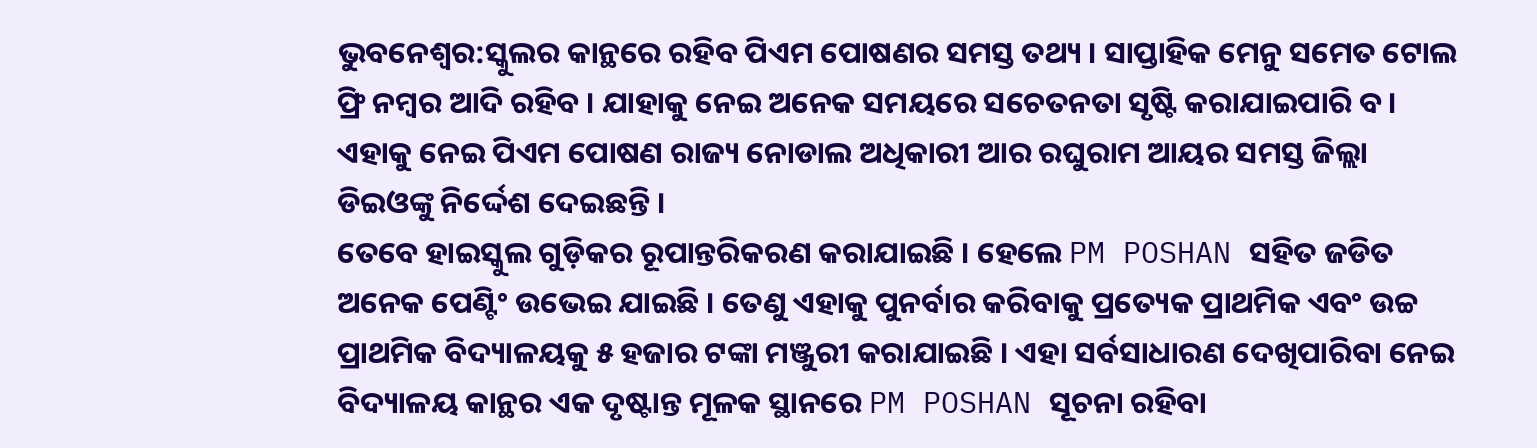ଭୁବନେଶ୍ବର:ସ୍କୁଲର କାନ୍ଥରେ ରହିବ ପିଏମ ପୋଷଣର ସମସ୍ତ ତଥ୍ୟ । ସାପ୍ତାହିକ ମେନୁ ସମେତ ଟୋଲ ଫ୍ରି ନମ୍ବର ଆଦି ରହିବ । ଯାହାକୁ ନେଇ ଅନେକ ସମୟରେ ସଚେତନତା ସୃଷ୍ଟି କରାଯାଇପାରି ବ। ଏହାକୁ ନେଇ ପିଏମ ପୋଷଣ ରାଜ୍ୟ ନୋଡାଲ ଅଧିକାରୀ ଆର ରଘୁରାମ ଆୟର ସମସ୍ତ ଜିଲ୍ଲା ଡିଇଓଙ୍କୁ ନିର୍ଦ୍ଦେଶ ଦେଇଛନ୍ତି ।
ତେବେ ହାଇସ୍କୁଲ ଗୁଡ଼ିକର ରୂପାନ୍ତରିକରଣ କରାଯାଇଛି । ହେଲେ PM POSHAN ସହିତ ଜଡିତ ଅନେକ ପେଣ୍ଟିଂ ଉଭେଇ ଯାଇଛି । ତେଣୁ ଏହାକୁ ପୁନର୍ବାର କରିବାକୁ ପ୍ରତ୍ୟେକ ପ୍ରାଥମିକ ଏବଂ ଉଚ୍ଚ ପ୍ରାଥମିକ ବିଦ୍ୟାଳୟକୁ ୫ ହଜାର ଟଙ୍କା ମଞ୍ଜୁରୀ କରାଯାଇଛି । ଏହା ସର୍ବସାଧାରଣ ଦେଖିପାରିବା ନେଇ ବିଦ୍ୟାଳୟ କାନ୍ଥର ଏକ ଦୃଷ୍ଟାନ୍ତ ମୂଳକ ସ୍ଥାନରେ PM POSHAN ସୂଚନା ରହିବା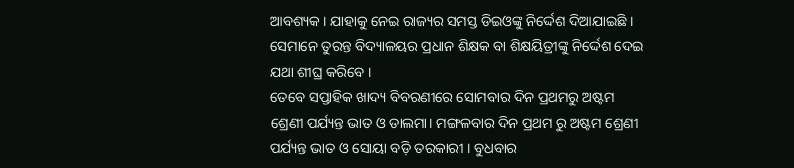ଆବଶ୍ୟକ । ଯାହାକୁ ନେଇ ରାଜ୍ୟର ସମସ୍ତ ଡିଇଓଙ୍କୁ ନିର୍ଦ୍ଦେଶ ଦିଆଯାଇଛି । ସେମାନେ ତୁରନ୍ତ ବିଦ୍ୟାଳୟର ପ୍ରଧାନ ଶିକ୍ଷକ ବା ଶିକ୍ଷୟିତ୍ରୀଙ୍କୁ ନିର୍ଦ୍ଦେଶ ଦେଇ ଯଥା ଶୀଘ୍ର କରିବେ ।
ତେବେ ସପ୍ତାହିକ ଖାଦ୍ୟ ବିବରଣୀରେ ସୋମବାର ଦିନ ପ୍ରଥମରୁ ଅଷ୍ଟମ ଶ୍ରେଣୀ ପର୍ଯ୍ୟନ୍ତ ଭାତ ଓ ଡାଲମା। ମଙ୍ଗଳବାର ଦିନ ପ୍ରଥମ ରୁ ଅଷ୍ଟମ ଶ୍ରେଣୀ ପର୍ଯ୍ୟନ୍ତ ଭାତ ଓ ସୋୟା ବଡ଼ି ତରକାରୀ । ବୁଧବାର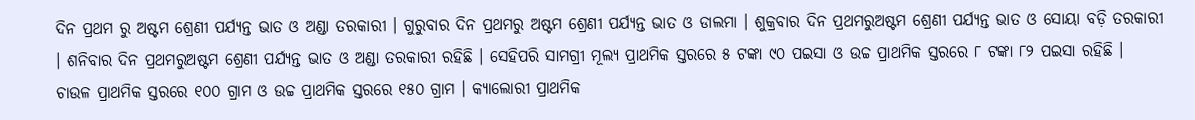ଦିନ ପ୍ରଥମ ରୁ ଅଷ୍ଟମ ଶ୍ରେଣୀ ପର୍ଯ୍ୟନ୍ତ ଭାତ ଓ ଅଣ୍ଡା ତରକାରୀ । ଗୁରୁବାର ଦିନ ପ୍ରଥମରୁ ଅଷ୍ଟମ ଶ୍ରେଣୀ ପର୍ଯ୍ୟନ୍ତ ଭାତ ଓ ଡାଲମା । ଶୁକ୍ରବାର ଦିନ ପ୍ରଥମରୁଅଷ୍ଟମ ଶ୍ରେଣୀ ପର୍ଯ୍ୟନ୍ତ ଭାତ ଓ ସୋୟା ବଡ଼ି ତରକାରୀ । ଶନିବାର ଦିନ ପ୍ରଥମରୁଅଷ୍ଟମ ଶ୍ରେଣୀ ପର୍ଯ୍ୟନ୍ତ ଭାତ ଓ ଅଣ୍ଡା ତରକାରୀ ରହିଛି । ସେହିପରି ସାମଗ୍ରୀ ମୂଲ୍ୟ ପ୍ରାଥମିକ ସ୍ତରରେ ୫ ଟଙ୍କା ୯୦ ପଇସା ଓ ଉଚ୍ଚ ପ୍ରାଥମିକ ସ୍ତରରେ ୮ ଟଙ୍କା ୮୨ ପଇସା ରହିଛି । ଚାଉଳ ପ୍ରାଥମିକ ସ୍ତରରେ ୧୦୦ ଗ୍ରାମ ଓ ଉଚ୍ଚ ପ୍ରାଥମିକ ସ୍ତରରେ ୧୫୦ ଗ୍ରାମ । କ୍ୟାଲୋରୀ ପ୍ରାଥମିକ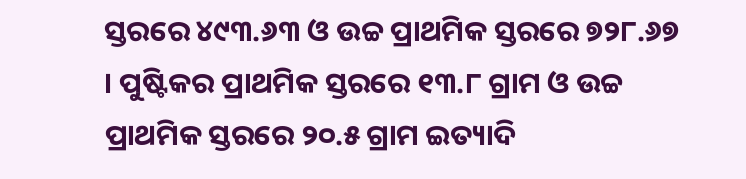ସ୍ତରରେ ୪୯୩.୬୩ ଓ ଉଚ୍ଚ ପ୍ରାଥମିକ ସ୍ତରରେ ୭୨୮.୬୭ । ପୁଷ୍ଟିକର ପ୍ରାଥମିକ ସ୍ତରରେ ୧୩.୮ ଗ୍ରାମ ଓ ଉଚ୍ଚ ପ୍ରାଥମିକ ସ୍ତରରେ ୨୦.୫ ଗ୍ରାମ ଇତ୍ୟାଦି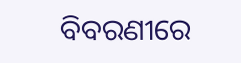ବିବରଣୀରେ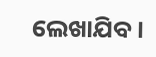ଲେଖାଯିବ ।